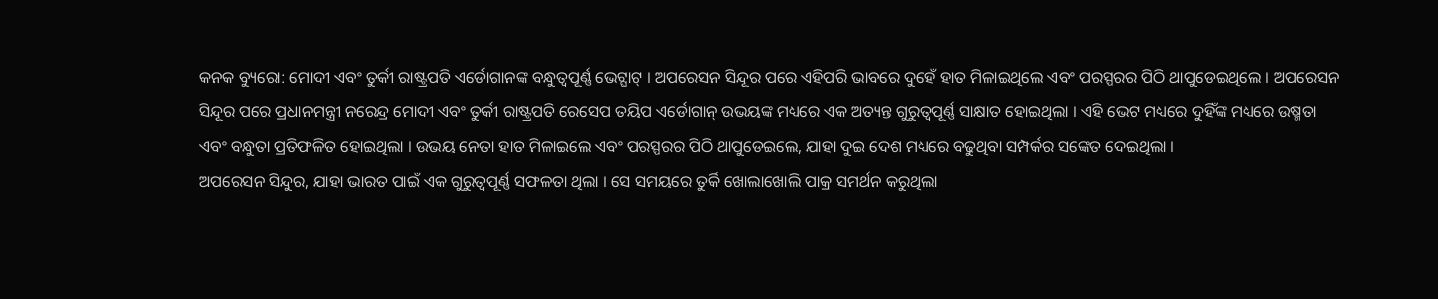କନକ ବ୍ୟୁରୋ: ମୋଦୀ ଏବଂ ତୁର୍କୀ ରାଷ୍ଟ୍ରପତି ଏର୍ଡୋଗାନଙ୍କ ବନ୍ଧୁତ୍ବପୂର୍ଣ୍ଣ ଭେଟ୍ଘାଟ୍ । ଅପରେସନ ସିନ୍ଦୂର ପରେ ଏହିପରି ଭାବରେ ଦୁହେଁ ହାତ ମିଳାଇଥିଲେ ଏବଂ ପରସ୍ପରର ପିଠି ଥାପୁଡେଇଥିଲେ । ଅପରେସନ ସିନ୍ଦୂର ପରେ ପ୍ରଧାନମନ୍ତ୍ରୀ ନରେନ୍ଦ୍ର ମୋଦୀ ଏବଂ ତୁର୍କୀ ରାଷ୍ଟ୍ରପତି ରେସେପ ତୟିପ ଏର୍ଡୋଗାନ୍ ଉଭୟଙ୍କ ମଧ୍ୟରେ ଏକ ଅତ୍ୟନ୍ତ ଗୁରୁତ୍ୱପୂର୍ଣ୍ଣ ସାକ୍ଷାତ ହୋଇଥିଲା । ଏହି ଭେଟ ମଧ୍ୟରେ ଦୁହିଁଙ୍କ ମଧ୍ୟରେ ଉଷ୍ମତା ଏବଂ ବନ୍ଧୁତା ପ୍ରତିଫଳିତ ହୋଇଥିଲା । ଉଭୟ ନେତା ହାତ ମିଳାଇଲେ ଏବଂ ପରସ୍ପରର ପିଠି ଥାପୁଡେଇଲେ, ଯାହା ଦୁଇ ଦେଶ ମଧ୍ୟରେ ବଢୁଥିବା ସମ୍ପର୍କର ସଙ୍କେତ ଦେଇଥିଲା ।
ଅପରେସନ ସିନ୍ଦୁର, ଯାହା ଭାରତ ପାଇଁ ଏକ ଗୁରୁତ୍ୱପୂର୍ଣ୍ଣ ସଫଳତା ଥିଲା । ସେ ସମୟରେ ତୁର୍କି ଖୋଲାଖୋଲି ପାକ୍ର ସମର୍ଥନ କରୁଥିଲା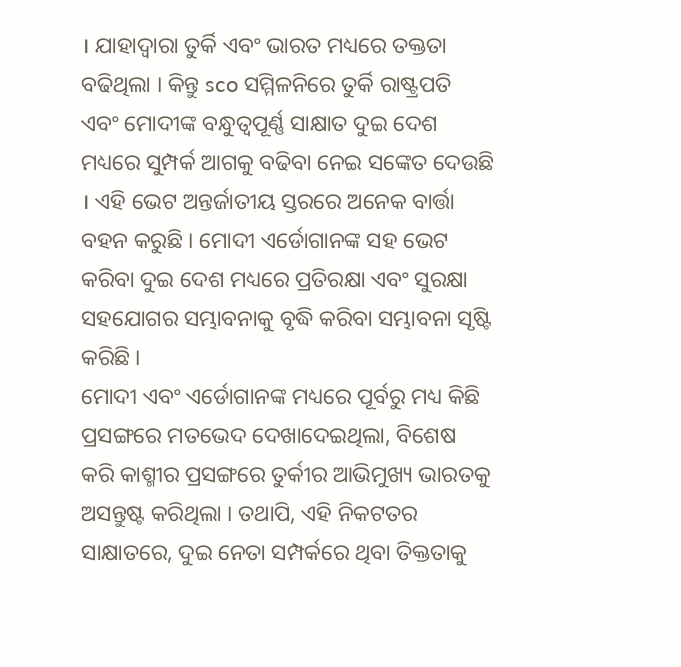। ଯାହାଦ୍ବାରା ତୁର୍କି ଏବଂ ଭାରତ ମଧ୍ୟରେ ତକ୍ତତା ବଢିଥିଲା । କିନ୍ତୁ sco ସମ୍ମିଳନିରେ ତୁର୍କି ରାଷ୍ଟ୍ରପତି ଏବଂ ମୋଦୀଙ୍କ ବନ୍ଧୁତ୍ବପୂର୍ଣ୍ଣ ସାକ୍ଷାତ ଦୁଇ ଦେଶ ମଧ୍ୟରେ ସୁମ୍ପର୍କ ଆଗକୁ ବଢିବା ନେଇ ସଙ୍କେତ ଦେଉଛି । ଏହି ଭେଟ ଅନ୍ତର୍ଜାତୀୟ ସ୍ତରରେ ଅନେକ ବାର୍ତ୍ତା ବହନ କରୁଛି । ମୋଦୀ ଏର୍ଡୋଗାନଙ୍କ ସହ ଭେଟ କରିବା ଦୁଇ ଦେଶ ମଧ୍ୟରେ ପ୍ରତିରକ୍ଷା ଏବଂ ସୁରକ୍ଷା ସହଯୋଗର ସମ୍ଭାବନାକୁ ବୃଦ୍ଧି କରିବା ସମ୍ଭାବନା ସୃଷ୍ଟି କରିଛି ।
ମୋଦୀ ଏବଂ ଏର୍ଡୋଗାନଙ୍କ ମଧ୍ୟରେ ପୂର୍ବରୁ ମଧ୍ୟ କିଛି ପ୍ରସଙ୍ଗରେ ମତଭେଦ ଦେଖାଦେଇଥିଲା, ବିଶେଷ କରି କାଶ୍ମୀର ପ୍ରସଙ୍ଗରେ ତୁର୍କୀର ଆଭିମୁଖ୍ୟ ଭାରତକୁ ଅସନ୍ତୁଷ୍ଟ କରିଥିଲା । ତଥାପି, ଏହି ନିକଟତର ସାକ୍ଷାତରେ, ଦୁଇ ନେତା ସମ୍ପର୍କରେ ଥିବା ତିକ୍ତତାକୁ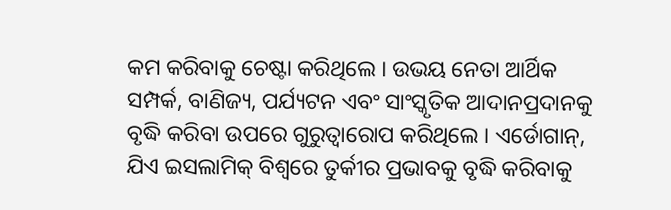କମ କରିବାକୁ ଚେଷ୍ଟା କରିଥିଲେ । ଉଭୟ ନେତା ଆର୍ଥିକ ସମ୍ପର୍କ, ବାଣିଜ୍ୟ, ପର୍ଯ୍ୟଟନ ଏବଂ ସାଂସ୍କୃତିକ ଆଦାନପ୍ରଦାନକୁ ବୃଦ୍ଧି କରିବା ଉପରେ ଗୁରୁତ୍ୱାରୋପ କରିଥିଲେ । ଏର୍ଡୋଗାନ୍, ଯିଏ ଇସଲାମିକ୍ ବିଶ୍ୱରେ ତୁର୍କୀର ପ୍ରଭାବକୁ ବୃଦ୍ଧି କରିବାକୁ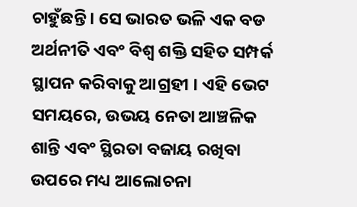ଚାହୁଁଛନ୍ତି । ସେ ଭାରତ ଭଳି ଏକ ବଡ ଅର୍ଥନୀତି ଏବଂ ବିଶ୍ୱ ଶକ୍ତି ସହିତ ସମ୍ପର୍କ ସ୍ଥାପନ କରିବାକୁ ଆଗ୍ରହୀ । ଏହି ଭେଟ ସମୟରେ, ଉଭୟ ନେତା ଆଞ୍ଚଳିକ ଶାନ୍ତି ଏବଂ ସ୍ଥିରତା ବଜାୟ ରଖିବା ଉପରେ ମଧ୍ୟ ଆଲୋଚନା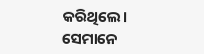କରିଥିଲେ। ସେମାନେ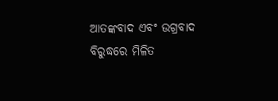ଆତଙ୍କବାଦ ଏବଂ ଉଗ୍ରବାଦ ବିରୁଦ୍ଧରେ ମିଳିତ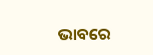ଭାବରେ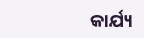କାର୍ଯ୍ୟ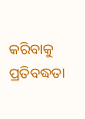କରିବାକୁ ପ୍ରତିବଦ୍ଧତା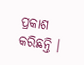ପ୍ରକାଶ କରିଛନ୍ତି ।